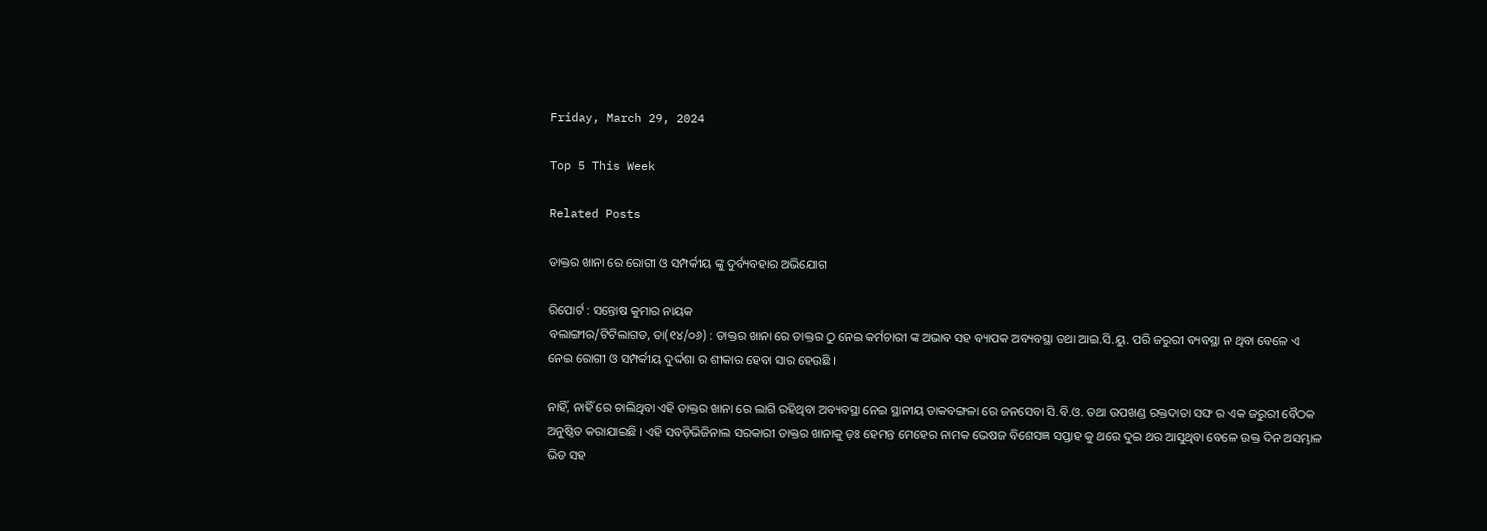Friday, March 29, 2024

Top 5 This Week

Related Posts

ଡାକ୍ତର ଖାନା ରେ ରୋଗୀ ଓ ସମ୍ପର୍କୀୟ ଙ୍କୁ ଦୁର୍ବ୍ୟବହାର ଅଭିଯୋଗ

ରିପୋର୍ଟ : ସନ୍ତୋଷ କୁମାର ନାୟକ
ବଲାଙ୍ଗୀର/ଟିଟିଲାଗଡ, ତା(୧୪/୦୬) : ଡାକ୍ତର ଖାନା ରେ ଡାକ୍ତର ଠୁ ନେଇ କର୍ମଚାରୀ ଙ୍କ ଅଭାଵ ସହ ବ୍ୟାପକ ଅବ୍ୟବସ୍ଥା ତଥା ଆଇ.ସି.ୟୁ. ପରି ଜରୁରୀ ବ୍ୟବସ୍ଥା ନ ଥିବା ବେଳେ ଏ ନେଇ ରୋଗୀ ଓ ସମ୍ପର୍କୀୟ ଦୁର୍ଦ୍ଦଶା ର ଶୀକାର ହେବା ସାର ହେଉଛି ।

ନାହିଁ, ନାହିଁ ରେ ଚାଲିଥିବା ଏହି ଡାକ୍ତର ଖାନା ରେ ଲାଗି ରହିଥିବା ଅବ୍ୟବସ୍ଥା ନେଇ ସ୍ଥାନୀୟ ଡାକବଙ୍ଗଳା ରେ ଜନସେବା ସି.ବି.ଓ. ତଥା ଉପଖଣ୍ଡ ରକ୍ତଦାତା ସଙ୍ଘ ର ଏକ ଜରୁରୀ ବୈଠକ ଅନୁଷ୍ଠିତ କରାଯାଇଛି । ଏହି ସବଡ଼ିଭିଜିନାଲ ସରକାରୀ ଡାକ୍ତର ଖାନାକୁ ଡ଼ଃ ହେମନ୍ତ ମେହେର ନାମକ ଭେଷଜ ବିଶେସଜ୍ଞ ସପ୍ତାହ କୁ ଥରେ ଦୁଇ ଥର ଆସୁଥିବା ବେଳେ ଉକ୍ତ ଦିନ ଅସମ୍ଭାଳ ଭିଡ ସହ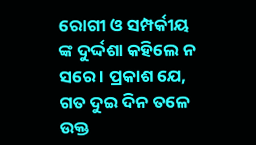ରୋଗୀ ଓ ସମ୍ପର୍କୀୟ ଙ୍କ ଦୁର୍ଦ୍ଦଶା କହିଲେ ନ ସରେ । ପ୍ରକାଶ ଯେ, ଗତ ଦୁଇ ଦିନ ତଳେ ଉକ୍ତ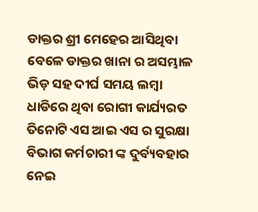ଡାକ୍ତର ଶ୍ରୀ ମେହେର ଆସିଥିବା ବେଳେ ଡାକ୍ତର ଖାନା ର ଅସମ୍ଭାଳ ଭିଡ଼ ସହ ଦୀର୍ଘ ସମୟ ଲମ୍ବା ଧାଡିରେ ଥିବା ରୋଗୀ କାର୍ଯ୍ୟରତ ତିନୋଟି ଏସ ଆଇ ଏସ ର ସୁରକ୍ଷା ବିଭାଗ କର୍ମଚାରୀ ଙ୍କ ଦୁର୍ବ୍ୟବହାର ନେଇ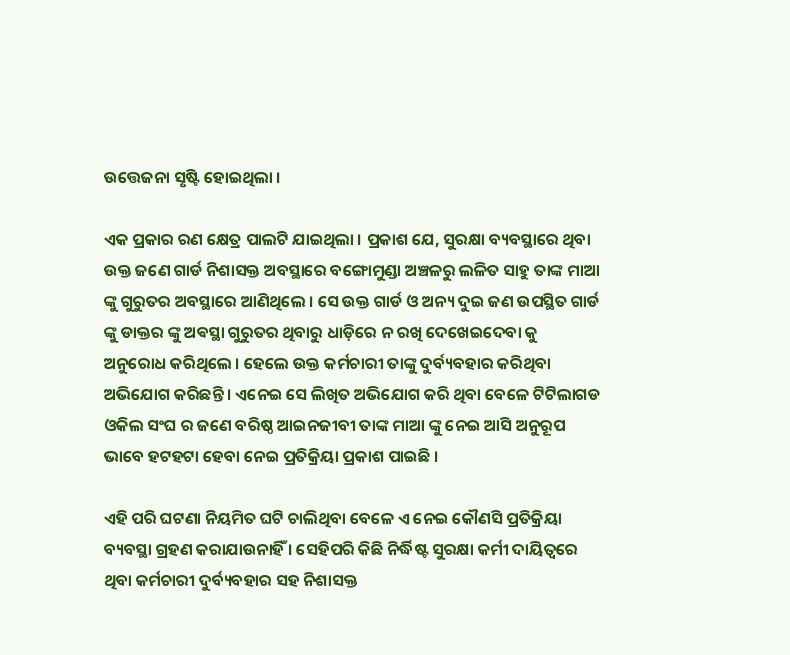ଉତ୍ତେଜନା ସୃଷ୍ଟି ହୋଇଥିଲା ।

ଏକ ପ୍ରକାର ରଣ କ୍ଷେତ୍ର ପାଲଟି ଯାଇଥିଲା । ପ୍ରକାଶ ଯେ, ସୁରକ୍ଷା ବ୍ୟବସ୍ଥାରେ ଥିବା ଉକ୍ତ ଜଣେ ଗାର୍ଡ ନିଶାସକ୍ତ ଅବସ୍ଥାରେ ବଙ୍ଗୋମୁଣ୍ଡା ଅଞ୍ଚଳରୁ ଲଳିତ ସାହୁ ତାଙ୍କ ମାଆ ଙ୍କୁ ଗୁରୁତର ଅବସ୍ଥାରେ ଆଣିଥିଲେ । ସେ ଉକ୍ତ ଗାର୍ଡ ଓ ଅନ୍ୟ ଦୁଇ ଜଣ ଉପସ୍ଥିତ ଗାର୍ଡ ଙ୍କୁ ଡାକ୍ତର ଙ୍କୁ ଅଵସ୍ଥା ଗୁରୁତର ଥିବାରୁ ଧାଡ଼ିରେ ନ ରଖି ଦେଖେଇଦେବା କୁ ଅନୁରୋଧ କରିଥିଲେ । ହେଲେ ଉକ୍ତ କର୍ମଚାରୀ ତାଙ୍କୁ ଦୁର୍ବ୍ୟବହାର କରିଥିବା ଅଭିଯୋଗ କରିଛନ୍ତି । ଏନେଇ ସେ ଲିଖିତ ଅଭିଯୋଗ କରି ଥିବା ବେଳେ ଟିଟିଲାଗଡ ଓକିଲ ସଂଘ ର ଜଣେ ବରିଷ୍ଠ ଆଇନଜୀବୀ ତାଙ୍କ ମାଆ ଙ୍କୁ ନେଇ ଆସି ଅନୁରୂପ ଭାବେ ହଟହଟା ହେବା ନେଇ ପ୍ରତିକ୍ରିୟା ପ୍ରକାଶ ପାଇଛି ।

ଏହି ପରି ଘଟଣା ନିୟମିତ ଘଟି ଚାଲିଥିବା ବେଳେ ଏ ନେଇ କୌଣସି ପ୍ରତିକ୍ରିୟା ବ୍ୟବସ୍ଥା ଗ୍ରହଣ କରାଯାଉନାହିଁ । ସେହିପରି କିଛି ନିର୍ଦ୍ଧିଷ୍ଟ ସୁରକ୍ଷା କର୍ମୀ ଦାୟିତ୍ୱରେ ଥିବା କର୍ମଚାରୀ ଦୁର୍ବ୍ୟବହାର ସହ ନିଶାସକ୍ତ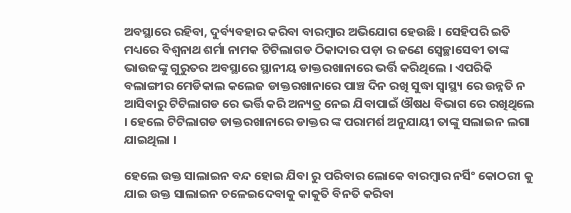ଅବସ୍ଥାରେ ରହିବା, ଦୁର୍ବ୍ୟବହାର କରିବା ବାରମ୍ବାର ଅଭିଯୋଗ ହେଉଛି । ସେହିପରି ଇତି ମଧ୍ୟରେ ବିଶ୍ୱନାଥ ଶର୍ମା ନାମକ ଟିଟିଲାଗଡ ଠିକାଦାର ପଡ଼ା ର ଜଣେ ସ୍ୱେଚ୍ଛାସେବୀ ତାଙ୍କ ଭାଉଜଙ୍କୁ ଗୁରୁତର ଅବସ୍ଥାରେ ସ୍ଥାନୀୟ ଡାକ୍ତରଖାନାରେ ଭର୍ତ୍ତି କରିଥିଲେ । ଏପରିକି ବଲାଙ୍ଗୀର ମେଡିକାଲ କଲେଜ ଡାକ୍ତରଖାନାରେ ପାଞ୍ଚ ଦିନ ରଖି ସୁଦ୍ଧା ସ୍ୱାସ୍ଥ୍ୟ ରେ ଉନ୍ନତି ନ ଆସିବାରୁ ଟିଟିଲାଗଡ ରେ ଭର୍ତ୍ତି କରି ଅନ୍ୟତ୍ର ନେଇ ଯିବାପାଇଁ ଔଷଧ ବିଭାଗ ରେ ରଖିଥିଲେ । ହେଲେ ଟିଟିଲାଗଡ ଡାକ୍ତରଖାନାରେ ଡାକ୍ତର ଙ୍କ ପରାମର୍ଶ ଅନୁଯାୟୀ ତାଙ୍କୁ ସଲାଇନ ଲଗା ଯାଇଥିଲା ।

ହେଲେ ଉକ୍ତ ସାଲାଇନ ବନ୍ଦ ହୋଇ ଯିବା ରୁ ପରିବାର ଲୋକେ ବାରମ୍ବାର ନର୍ସିଂ କୋଠରୀ କୁ ଯାଇ ଉକ୍ତ ସାଲାଇନ ଚଳେଇଦେବାକୁ କାକୁତି ବିନତି କରିବା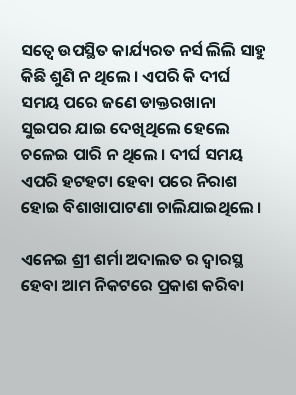ସତ୍ୱେ ଉପସ୍ଥିତ କାର୍ଯ୍ୟରତ ନର୍ସ ଲିଲି ସାହୁ କିଛି ଶୁଣି ନ ଥିଲେ । ଏପରି କି ଦୀର୍ଘ ସମୟ ପରେ ଜଣେ ଡାକ୍ତରଖାନା ସୁଇପର ଯାଇ ଦେଖିଥିଲେ ହେଲେ ଚଳେଇ ପାରି ନ ଥିଲେ । ଦୀର୍ଘ ସମୟ ଏପରି ହଟହଟା ହେବା ପରେ ନିରାଶ ହୋଇ ବିଶାଖାପାଟଣା ଚାଲିଯାଇଥିଲେ ।

ଏନେଇ ଶ୍ରୀ ଶର୍ମା ଅଦାଲତ ର ଦ୍ୱାରସ୍ଥ ହେବା ଆମ ନିକଟରେ ପ୍ରକାଶ କରିବା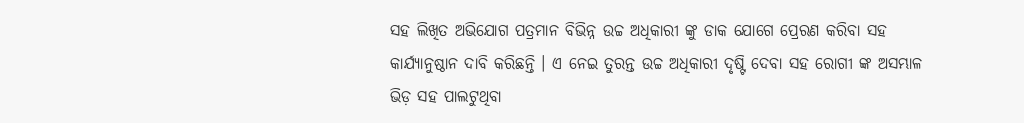ସହ ଲିଖିତ ଅଭିଯୋଗ ପତ୍ରମାନ ବିଭିନ୍ନ ଉଚ୍ଚ ଅଧିକାରୀ ଙ୍କୁ ଡାକ ଯୋଗେ ପ୍ରେରଣ କରିବା ସହ କାର୍ଯ୍ୟାନୁଷ୍ଠାନ ଦାବି କରିଛନ୍ତି । ଏ ନେଇ ତୁରନ୍ତ ଉଚ୍ଚ ଅଧିକାରୀ ଦୃଷ୍ଟି ଦେବା ସହ ରୋଗୀ ଙ୍କ ଅସମ୍ଭାଳ ଭିଡ଼ ସହ ପାଲଟୁଥିବା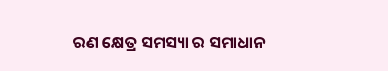ରଣ କ୍ଷେତ୍ର ସମସ୍ୟା ର ସମାଧାନ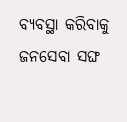ବ୍ୟବସ୍ଥା କରିବାକୁ ଜନସେବା ସଙ୍ଘ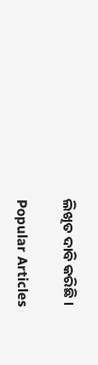ଲିଖିତ ଦାବି କରିଛି ।

Popular Articles